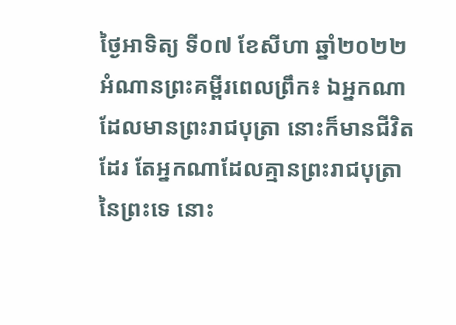ថ្ងៃអាទិត្យ ទី០៧ ខែសីហា ឆ្នាំ២០២២
អំណានព្រះគម្ពីរពេលព្រឹក៖ ឯអ្នកណាដែលមានព្រះរាជបុត្រា នោះក៏មានជីវិតដែរ តែអ្នកណាដែលគ្មានព្រះរាជបុត្រានៃព្រះទេ នោះ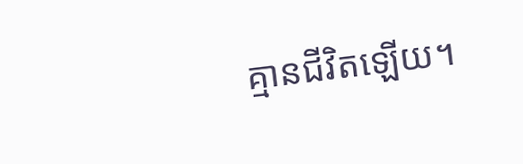គ្មានជីវិតឡើយ។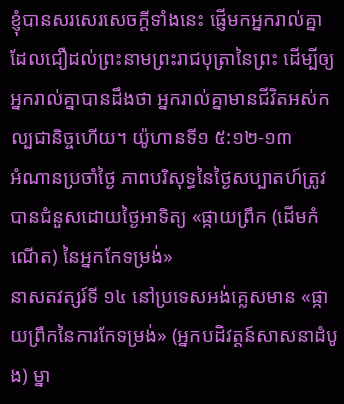ខ្ញុំបានសរសេរសេចក្តីទាំងនេះ ផ្ញើមកអ្នករាល់គ្នា ដែលជឿដល់ព្រះនាមព្រះរាជបុត្រានៃព្រះ ដើម្បីឲ្យអ្នករាល់គ្នាបានដឹងថា អ្នករាល់គ្នាមានជីវិតអស់កល្បជានិច្ចហើយ។ យ៉ូហានទី១ ៥:១២-១៣
អំណានប្រចាំថ្ងៃ ភាពបរិសុទ្ធនៃថ្ងៃសប្បាតហ៍ត្រូវបានជំនួសដោយថ្ងៃអាទិត្យ «ផ្កាយព្រឹក (ដើមកំណើត) នៃអ្នកកែទម្រង់»
នាសតវត្សរ៍ទី ១៤ នៅប្រទេសអង់គ្លេសមាន «ផ្កាយព្រឹកនៃការកែទម្រង់» (អ្នកបដិវត្តន៍សាសនាដំបូង) ម្នា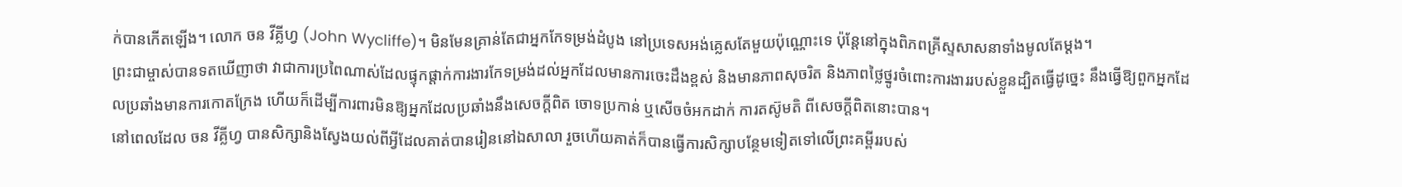ក់បានកើតឡើង។ លោក ចន វីគ្លីហ្វ (John Wycliffe)។ មិនមែនគ្រាន់តែជាអ្នកកែទម្រង់ដំបូង នៅប្រទេសអង់គ្លេសតែមួយប៉ុណ្ណោះទេ ប៉ុន្តែនៅក្នុងពិភពគ្រីស្ទសាសនាទាំងមូលតែម្តង។
ព្រះជាម្ចាស់បានទតឃើញាថា វាជាការប្រពៃណាស់ដែលផ្ទុកផ្តាក់ការងារកែទម្រង់ដល់អ្នកដែលមានការចេះដឹងខ្ពស់ និងមានភាពសុចរិត និងភាពថ្លៃថ្នូរចំពោះការងាររបស់ខ្លួនដ្បិតធ្វើដូច្នេះ នឹងធ្វើឱ្យពួកអ្នកដែលប្រឆាំងមានការកោតក្រែង ហើយក៏ដើម្បីការពារមិនឱ្យអ្នកដែលប្រឆាំងនឹងសេចក្តីពិត ចោទប្រកាន់ ឬសើចចំអកដាក់ ការតស៊ូមតិ ពីសេចក្តីពិតនោះបាន។
នៅពេលដែល ចន វីគ្លីហ្វ បានសិក្សានិងស្វែងយល់ពីអ្វីដែលគាត់បានរៀននៅឯសាលា រួចហើយគាត់ក៏បានធ្វើការសិក្សាបន្ថែមទៀតទៅលើព្រះគម្ពីររបស់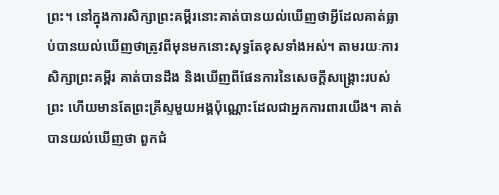ព្រះ។ នៅក្នុងការសិក្សាព្រះគម្ពីរនោះគាត់បានយល់ឃើញថាអ្វីដែលគាត់ធ្លាប់បានយល់ឃើញថាត្រូវពីមុនមកនោះសុទ្ធតែខុសទាំងអស់។ តាមរយៈការសិក្សាព្រះគម្ពីរ គាត់បានដឹង និងឃើញពីផែនការនៃសេចក្តីសង្គ្រោះរបស់ព្រះ ហើយមានតែព្រះគ្រីស្ទមួយអង្គប៉ុណ្ណោះដែលជាអ្នកការពារយើង។ គាត់បានយល់ឃើញថា ពួកជំ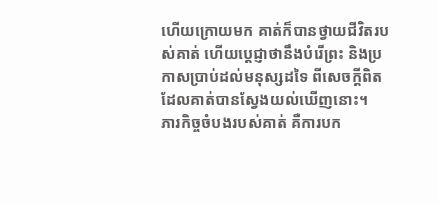ហើយក្រោយមក គាត់ក៏បានថ្វាយជីវិតរបស់គាត់ ហើយប្តេជ្ញាថានឹងបំរើព្រះ និងប្រកាសប្រាប់ដល់មនុស្សដទៃ ពីសេចក្តីពិត ដែលគាត់បានស្វែងយល់ឃើញនោះ។
ភារកិច្ចចំបងរបស់គាត់ គឺការបក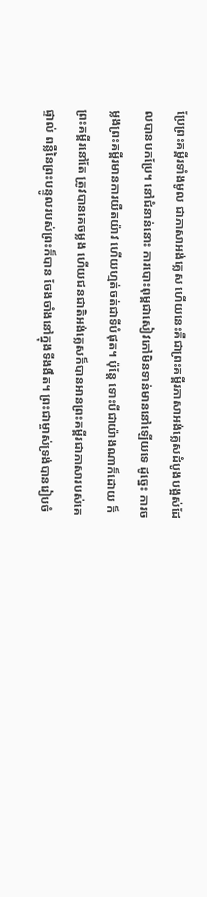ប្រែព្រះគម្ពីរទាំងមូល ជាភាសាអង់គ្លេស ហើយនេះគឺជាព្រះគម្ពីរភាសាអង់គ្លេសដំបូងបង្អស់ដែលបានបកប្រែ។ នៅជំនាន់នោះ ការបោះពុម្ពជាសៀវភៅមិនទាន់មាននៅឡើយទេ ដូច្នេះ ការចម្លងព្រះគម្ពីរមានការយឺតយ៉ាវ ហើយហ្មត់ចត់ជាទីបំផុត។ ប៉ុន្តែ ទោះបីជាយ៉ាងណាក៏ដោយ ក៏ព្រះគម្ពីរនៅតែ ត្រូវបានគេចម្លង ហើយជនជាតិអង់គ្លេសក៏បានអានព្រះគម្ពីរជាភាសារបស់គេផ្ទាល់ ពន្លឺនៃព្រះបន្ទូលរបស់ព្រះក៏បាន ចែងចាំងនៅក្នុងទីងងឹត។ ព្រះជាម្ចាស់ទ្រង់បានរៀបចំ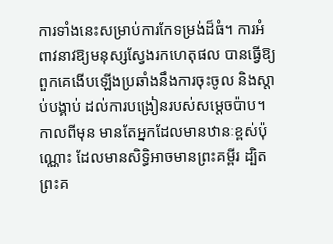ការទាំងនេះសម្រាប់ការកែទម្រង់ដ៏ធំ។ ការអំពាវនាវឱ្យមនុស្សស្វែងរកហេតុផល បានធ្វើឱ្យពួកគេងើបឡើងប្រឆាំងនឹងការចុះចូល និងស្តាប់បង្គាប់ ដល់ការបង្រៀនរបស់សម្តេចប៉ាប។ កាលពីមុន មានតែអ្នកដែលមានឋានៈខ្ពស់ប៉ុណ្ណោះ ដែលមានសិទ្ធិអាចមានព្រះគម្ពីរ ដ្បិតព្រះគ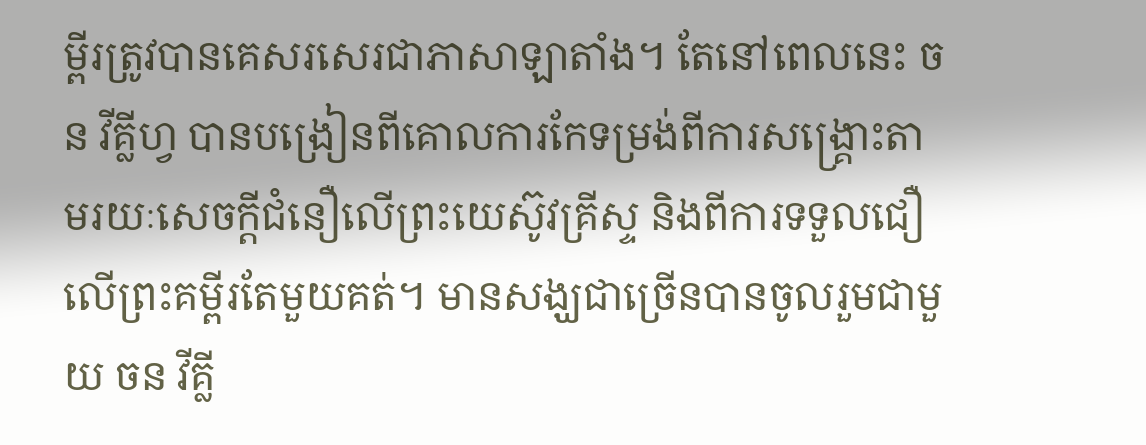ម្ពីរត្រូវបានគេសរសេរជាភាសាឡាតាំង។ តែនៅពេលនេះ ចន វីគ្លីហ្វ បានបង្រៀនពីគោលការកែទម្រង់ពីការសង្គ្រោះតាមរយៈសេចក្តីជំនឿលើព្រះយេស៊ូវគ្រីស្ទ និងពីការទទួលជឿលើព្រះគម្ពីរតែមួយគត់។ មានសង្ឃជាច្រើនបានចូលរួមជាមួយ ចន វីគ្លី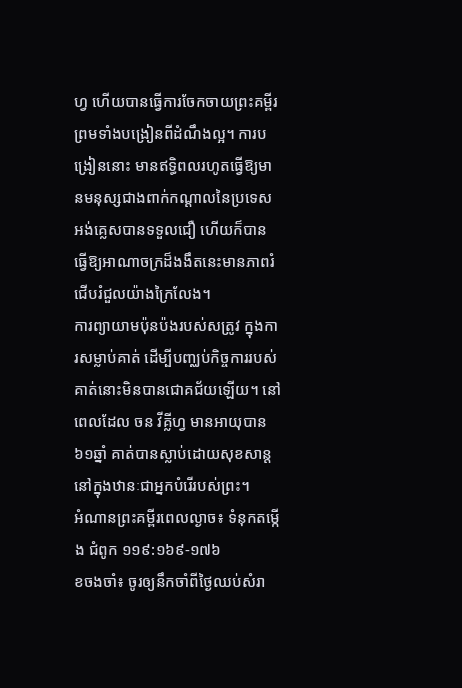ហ្វ ហើយបានធ្វើការចែកចាយព្រះគម្ពីរ ព្រមទាំងបង្រៀនពីដំណឹងល្អ។ ការបង្រៀននោះ មានឥទ្ធិពលរហូតធ្វើឱ្យមានមនុស្សជាងពាក់កណ្តាលនៃប្រទេសអង់គ្លេសបានទទួលជឿ ហើយក៏បានធ្វើឱ្យអាណាចក្រដ៏ងងឹតនេះមានភាពរំជើបរំជួលយ៉ាងក្រៃលែង។
ការព្យាយាមប៉ុនប៉ងរបស់សត្រូវ ក្នុងការសម្លាប់គាត់ ដើម្បីបញ្ឈប់កិច្ចការរបស់គាត់នោះមិនបានជោគជ័យឡើយ។ នៅពេលដែល ចន វីគ្លីហ្វ មានអាយុបាន ៦១ឆ្នាំ គាត់បានស្លាប់ដោយសុខសាន្ត នៅក្នុងឋានៈជាអ្នកបំរើរបស់ព្រះ។
អំណានព្រះគម្ពីរពេលល្ងាច៖ ទំនុកតម្កើង ជំពូក ១១៩:១៦៩-១៧៦
ខចងចាំ៖ ចូរឲ្យនឹកចាំពីថ្ងៃឈប់សំរា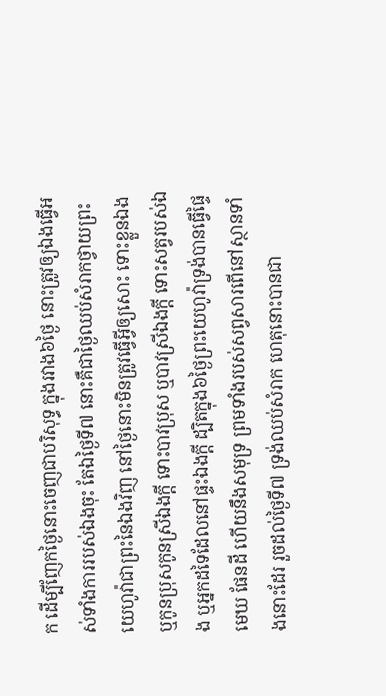ក ដើម្បីញែកថ្ងៃនោះចេញជាបរិសុទ្ធ ក្នុងរវាង៦ថ្ងៃ នោះត្រូវឲ្យឯងធ្វើអស់ទាំងការរបស់ឯងចុះ តែឯថ្ងៃទី៧ នោះគឺជាថ្ងៃឈប់សំរាកថ្វាយព្រះយេហូវ៉ាជាព្រះនៃឯងវិញ នៅថ្ងៃនោះមិនត្រូវធ្វើអ្វីឲ្យសោះ ទោះខ្លួនឯងឬកូនប្រុសកូនស្រីឯងក្តី ទោះបាវប្រុស ឬបាវស្រីឯងក្តី ទោះសត្វរបស់ឯង ឬអ្នកដទៃដែលនៅផ្ទះឯងក្តី ដ្បិតក្នុង៦ថ្ងៃព្រះយេហូវ៉ាទ្រង់បានធ្វើផ្ទៃមេឃ ផែនដី ហើយនឹងសមុទ្រ ព្រមទាំងរបស់សព្វសារពើនៅស្ថានទាំងនោះដែរ រួចដល់ថ្ងៃទី៧ ទ្រង់ឈប់សំរាក ហេតុនោះបានជា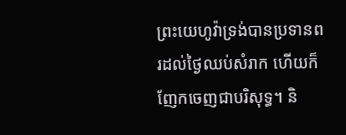ព្រះយេហូវ៉ាទ្រង់បានប្រទានពរដល់ថ្ងៃឈប់សំរាក ហើយក៏ញែកចេញជាបរិសុទ្ធ។ និ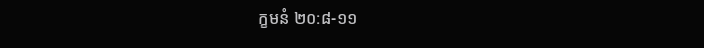ក្ខមនំ ២០:៨-១១